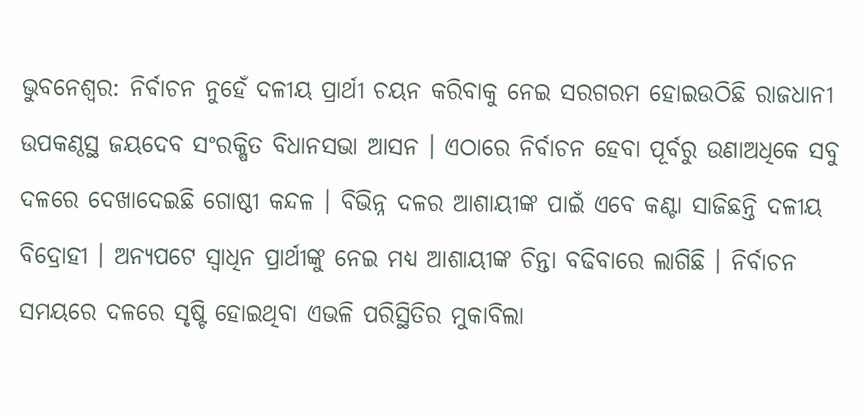ଭୁବନେଶ୍ବର: ନିର୍ବାଚନ ନୁହେଁ ଦଳୀୟ ପ୍ରାର୍ଥୀ ଚୟନ କରିବାକୁ ନେଇ ସରଗରମ ହୋଇଉଠିଛି ରାଜଧାନୀ ଉପକଣ୍ଠସ୍ଥ ଜୟଦେବ ସଂରକ୍ଷିତ ବିଧାନସଭା ଆସନ । ଏଠାରେ ନିର୍ବାଚନ ହେବା ପୂର୍ବରୁ ଉଣାଅଧିକେ ସବୁ ଦଳରେ ଦେଖାଦେଇଛି ଗୋଷ୍ଠୀ କନ୍ଦଳ । ବିଭିନ୍ନ ଦଳର ଆଶାୟୀଙ୍କ ପାଇଁ ଏବେ କଣ୍ଟା ସାଜିଛନ୍ତି ଦଳୀୟ ବିଦ୍ରୋହୀ । ଅନ୍ୟପଟେ ସ୍ବାଧିନ ପ୍ରାର୍ଥୀଙ୍କୁ ନେଇ ମଧ୍ୟ ଆଶାୟୀଙ୍କ ଚିନ୍ତା ବଢିବାରେ ଲାଗିଛି । ନିର୍ବାଚନ ସମୟରେ ଦଳରେ ସୃଷ୍ଟି ହୋଇଥିବା ଏଭଳି ପରିସ୍ଥିତିର ମୁକାବିଲା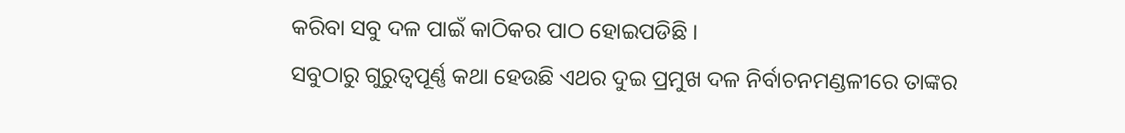କରିବା ସବୁ ଦଳ ପାଇଁ କାଠିକର ପାଠ ହୋଇପଡିଛି ।
ସବୁଠାରୁ ଗୁରୁତ୍ବପୂର୍ଣ୍ଣ କଥା ହେଉଛି ଏଥର ଦୁଇ ପ୍ରମୁଖ ଦଳ ନିର୍ବାଚନମଣ୍ଡଳୀରେ ତାଙ୍କର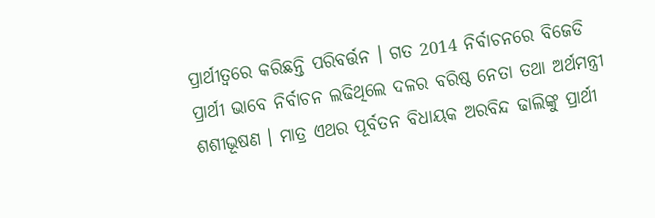ପ୍ରାର୍ଥୀତ୍ବରେ କରିଛନ୍ତି ପରିବର୍ତ୍ତନ । ଗତ 2014 ନିର୍ବାଚନରେ ବିଜେଡି ପ୍ରାର୍ଥୀ ଭାବେ ନିର୍ବାଚନ ଲଢିଥିଲେ ଦଳର ବରିଷ୍ଠ ନେତା ତଥା ଅର୍ଥମନ୍ତ୍ରୀ ଶଶୀଭୂଷଣ । ମାତ୍ର ଏଥର ପୂର୍ବତନ ବିଧାୟକ ଅରବିନ୍ଦ ଢାଲିଙ୍କୁ ପ୍ରାର୍ଥୀ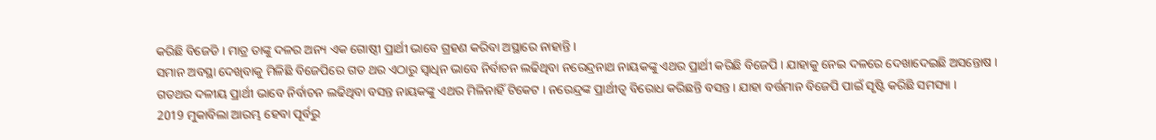କରିଛି ବିଜେଡି । ମାତ୍ର ତାଙ୍କୁ ଦଳର ଅନ୍ୟ ଏକ ଗୋଷ୍ଠୀ ପ୍ରାର୍ଥୀ ଭାବେ ଗ୍ରହଣ କରିବା ଅସ୍ଥାରେ ନାହାନ୍ତି ।
ସମାନ ଅବସ୍ଥା ଦେଖିବାକୁ ମିଳିଛି ବିଜେପିରେ ଗତ ଥର ଏଠାରୁ ସ୍ବାଧିନ ଭାବେ ନିର୍ବାଚନ ଲଢିଥିବା ନରେନ୍ଦ୍ରନାଥ ନାୟକଙ୍କୁ ଏଥର ପ୍ରାର୍ଥୀ କରିଛି ବିଜେପି । ଯାହାକୁ ନେଇ ଦଳରେ ଦେଖାଦେଇଛି ଅସନ୍ତୋଷ । ଗତଥର ଦଳୀୟ ପ୍ରାର୍ଥୀ ଭାବେ ନିର୍ବାଚନ ଲଢିଥିବା ବସନ୍ତ ନାୟକଙ୍କୁ ଏଥର ମିଳିନାହିଁ ଟିକେଟ । ନରେନ୍ଦ୍ରଙ୍କ ପ୍ରାର୍ଥୀତ୍ବ ବିରୋଧ କରିଛନ୍ତି ବସନ୍ତ । ଯାହା ବର୍ତ୍ତମାନ ବିଜେପି ପାଇଁ ସୃଷ୍ଟି କରିଛି ସମସ୍ୟା ।
2019 ମୁକାବିଲା ଆରମ୍ଭ ହେବା ପୂର୍ବରୁ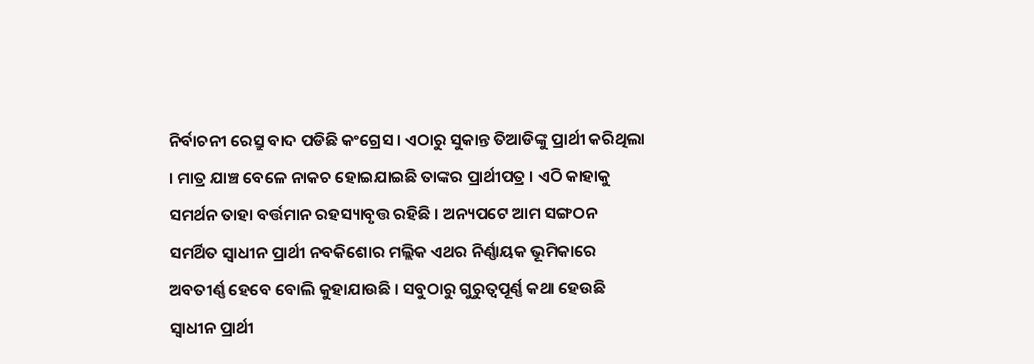ନିର୍ବାଚନୀ ରେସ୍ରୁ ବାଦ ପଡିଛି କଂଗ୍ରେସ । ଏଠାରୁ ସୁକାନ୍ତ ତିଆଡିଙ୍କୁ ପ୍ରାର୍ଥୀ କରିଥିଲା । ମାତ୍ର ଯାଞ୍ଚ ବେଳେ ନାକଚ ହୋଇଯାଇଛି ତାଙ୍କର ପ୍ରାର୍ଥୀପତ୍ର । ଏଠି କାହାକୁ ସମର୍ଥନ ତାହା ବର୍ତ୍ତମାନ ରହସ୍ୟାବୃତ୍ତ ରହିଛି । ଅନ୍ୟପଟେ ଆମ ସଙ୍ଗଠନ ସମର୍ଥିତ ସ୍ବାଧୀନ ପ୍ରାର୍ଥୀ ନବକିଶୋର ମଲ୍ଲିକ ଏଥର ନିର୍ଣ୍ଣାୟକ ଭୂମିକାରେ ଅବତୀର୍ଣ୍ଣ ହେବେ ବୋଲି କୁହାଯାଉଛି । ସବୁଠାରୁ ଗୁରୁତ୍ବପୂର୍ଣ୍ଣ କଥା ହେଉଛି ସ୍ବାଧୀନ ପ୍ରାର୍ଥୀ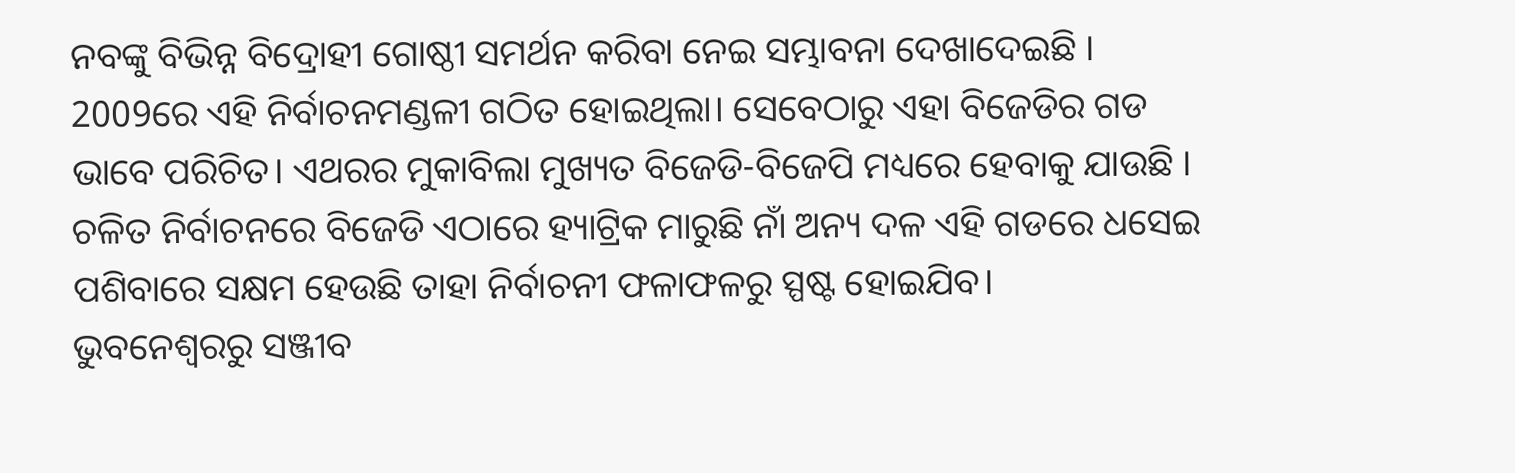ନବଙ୍କୁ ବିଭିନ୍ନ ବିଦ୍ରୋହୀ ଗୋଷ୍ଠୀ ସମର୍ଥନ କରିବା ନେଇ ସମ୍ଭାବନା ଦେଖାଦେଇଛି ।
2009ରେ ଏହି ନିର୍ବାଚନମଣ୍ଡଳୀ ଗଠିତ ହୋଇଥିଲା। ସେବେଠାରୁ ଏହା ବିଜେଡିର ଗଡ ଭାବେ ପରିଚିତ। ଏଥରର ମୁକାବିଲା ମୁଖ୍ୟତ ବିଜେଡି-ବିଜେପି ମଧ୍ୟରେ ହେବାକୁ ଯାଉଛି । ଚଳିତ ନିର୍ବାଚନରେ ବିଜେଡି ଏଠାରେ ହ୍ୟାଟ୍ରିକ ମାରୁଛି ନାଁ ଅନ୍ୟ ଦଳ ଏହି ଗଡରେ ଧସେଇ ପଶିବାରେ ସକ୍ଷମ ହେଉଛି ତାହା ନିର୍ବାଚନୀ ଫଳାଫଳରୁ ସ୍ପଷ୍ଟ ହୋଇଯିବ।
ଭୁବନେଶ୍ବରରୁ ସଞ୍ଜୀବ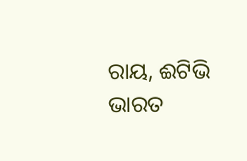ରାୟ, ଈଟିଭି ଭାରତ